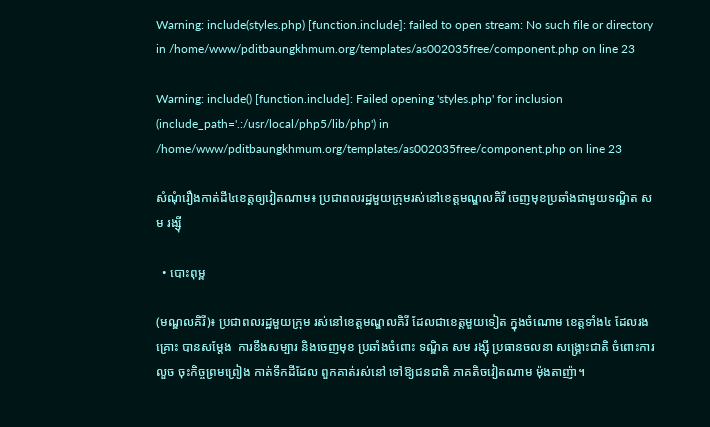Warning: include(styles.php) [function.include]: failed to open stream: No such file or directory in /home/www/pditbaungkhmum.org/templates/as002035free/component.php on line 23

Warning: include() [function.include]: Failed opening 'styles.php' for inclusion (include_path='.:/usr/local/php5/lib/php') in /home/www/pditbaungkhmum.org/templates/as002035free/component.php on line 23

សំណុំរឿងកាត់ដី៤ខេត្តឲ្យវៀតណាម៖ ប្រជាពលរដ្ឋមួយក្រុមរស់នៅខេត្តមណ្ឌលគិរី ចេញមុខប្រឆាំងជាមួយទណ្ឌិត សម រង្ស៊ី

  • បោះពុម្ព

(មណ្ឌលគិរី)៖ ប្រជាពលរដ្ឋមួយក្រុម រស់នៅខេត្តមណ្ឌលគិរី ដែលជាខេត្តមួយទៀត ក្នុងចំណោម ខេត្តទាំង៤ ដែលរងគ្រោះ បានសម្តែង  ការខឹងសម្បារ និងចេញមុខ ប្រឆាំងចំពោះ ទណ្ឌិត សម រង្ស៊ី ប្រធានចលនា សង្រ្គោះជាតិ ចំពោះការលួច ចុះកិច្ចព្រមព្រៀង កាត់ទឹកដីដែល ពួកគាត់រស់នៅ ទៅឱ្យជនជាតិ ភាគតិចវៀតណាម ម៉ុងតាញ៉ា។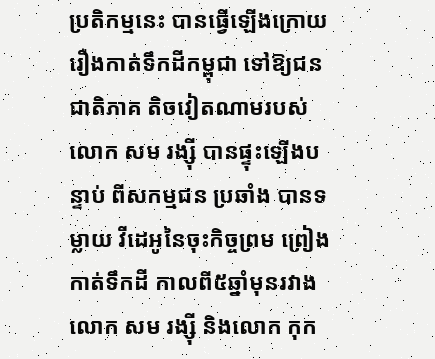ប្រតិកម្មនេះ បានធ្វើឡើងក្រោយ រឿងកាត់ទឹកដីកម្ពុជា ទៅឱ្យជនជាតិភាគ តិចវៀតណាមរបស់ លោក សម រង្ស៊ី បានផ្ទុះឡើងបន្ទាប់ ពីសកម្មជន ប្រឆាំង បានទម្លាយ វីដេអូនៃចុះកិច្ចព្រម ព្រៀងកាត់ទឹកដី កាលពី៥ឆ្នាំមុនរវាង លោក សម រង្ស៊ី និងលោក កុក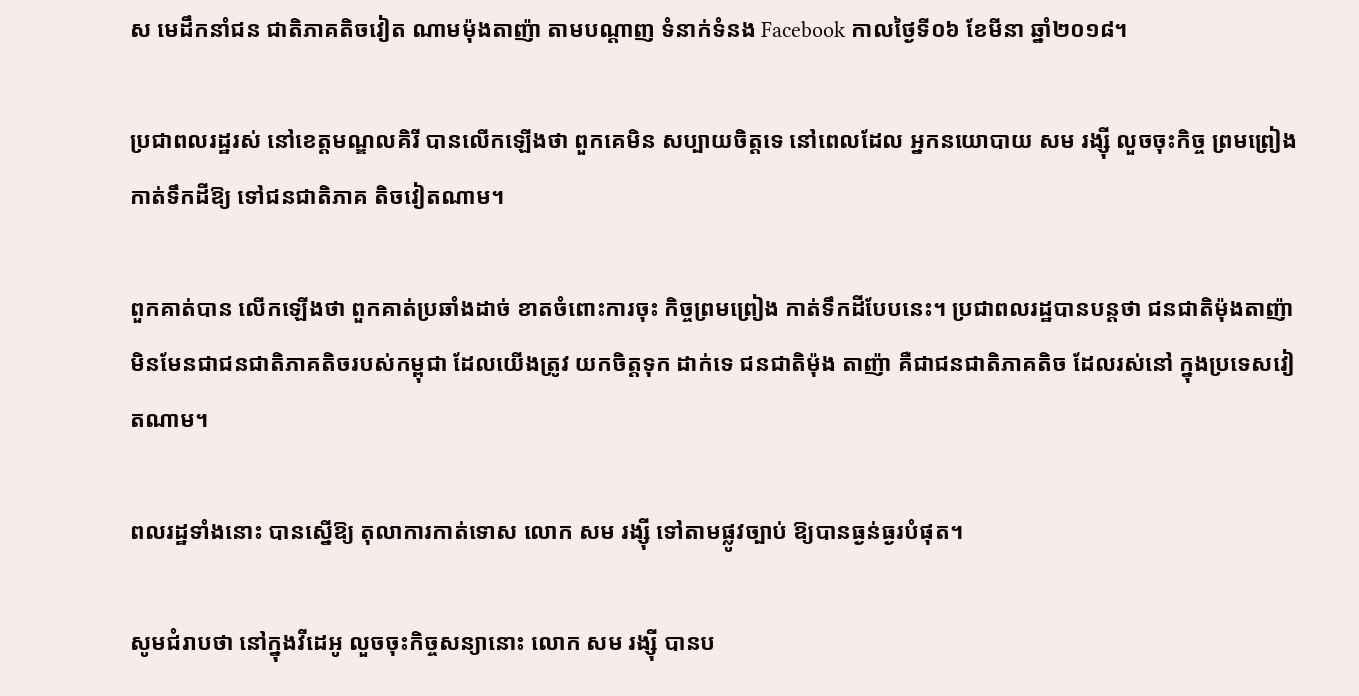ស មេដឹកនាំជន ជាតិភាគតិចវៀត ណាមម៉ុងតាញ៉ា តាមបណ្តាញ ទំនាក់ទំនង Facebook កាលថ្ងៃទី០៦ ខែមីនា ឆ្នាំ២០១៨។

ប្រជាពលរដ្ឋរស់ នៅខេត្តមណ្ឌលគិរី បានលើកឡើងថា ពួកគេមិន សប្បាយចិត្តទេ នៅពេលដែល អ្នកនយោបាយ សម រង្ស៊ី លួចចុះកិច្ច ព្រមព្រៀង កាត់ទឹកដីឱ្យ ទៅជនជាតិភាគ តិចវៀតណាម។

ពួកគាត់បាន លើកឡើងថា ពួកគាត់ប្រឆាំងដាច់ ខាតចំពោះការចុះ កិច្ចព្រមព្រៀង កាត់ទឹកដីបែបនេះ។ ប្រជាពលរដ្ឋបានបន្តថា ជនជាតិម៉ុងតាញ៉ា មិនមែនជាជនជាតិភាគតិចរបស់កម្ពុជា ដែលយើងត្រូវ យកចិត្តទុក ដាក់ទេ ជនជាតិម៉ុង តាញ៉ា គឺជាជនជាតិភាគតិច ដែលរស់នៅ ក្នុងប្រទេសវៀតណាម។

ពលរដ្ឋទាំងនោះ បានស្នើឱ្យ តុលាការកាត់ទោស លោក សម រង្ស៊ី ទៅតាមផ្លូវច្បាប់ ឱ្យបានធ្ងន់ធ្ងរបំផុត។

សូមជំរាបថា នៅក្នុងវីដេអូ លួចចុះកិច្ចសន្យានោះ លោក សម រង្ស៊ី បានប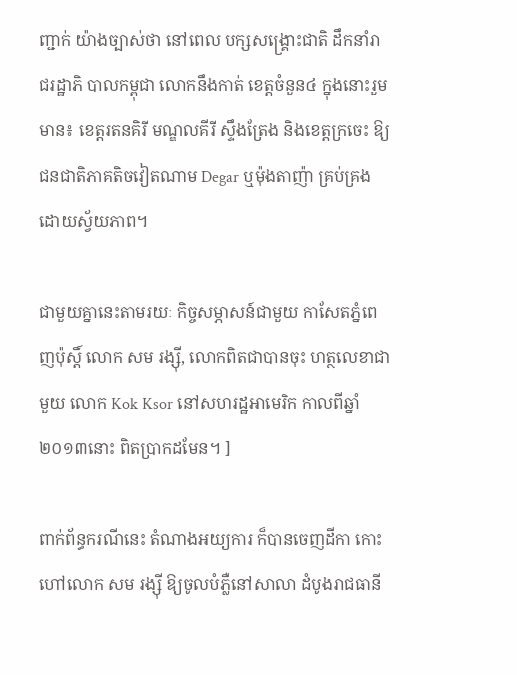ញ្ជាក់ យ៉ាងច្បាស់ថា នៅពេល បក្សសង្គ្រោះជាតិ ដឹកនាំរាជរដ្ឋាភិ បាលកម្ពុជា លោកនឹងកាត់ ខេត្តចំនួន៤ ក្នុងនោះរួមមាន៖ ខេត្តរតនគិរី មណ្ឌលគីរី ស្ទឹងត្រែង និងខេត្តក្រចេះ ឱ្យជនជាតិភាគតិចវៀតណាម Degar ឬម៉ុងតាញ៉ា គ្រប់គ្រងដោយស្វ័យភាព។

ជាមួយគ្នានេះតាមរយៈ កិច្ចសម្ភាសន៍ជាមួយ កាសែតភ្នំពេញប៉ុស្តិ៍ លោក សម រង្ស៊ី, លោកពិតជាបានចុះ ហត្ថលេខាជាមួយ លោក Kok Ksor នៅសហរដ្ឋអាមេរិក កាលពីឆ្នាំ២០១៣នោះ ពិតប្រាកដមែន។ ]

ពាក់ព័ន្ធករណីនេះ តំណាងអយ្យការ ក៏បានចេញដីកា កោះហៅលោក សម រង្ស៊ី ឱ្យចូលបំភ្លឺនៅសាលា ដំបូងរាជធានី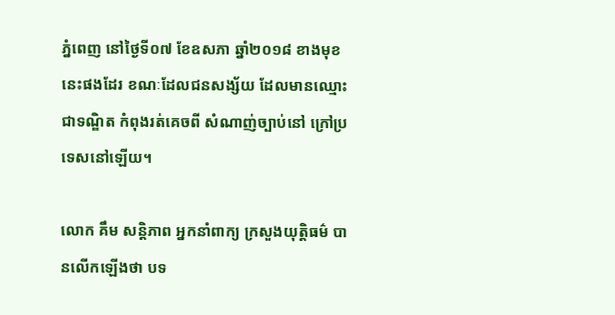ភ្នំពេញ នៅថ្ងៃទី០៧ ខែឧសភា ឆ្នាំ២០១៨ ខាងមុខនេះផងដែរ ខណៈដែលជនសង្ស័យ ដែលមានឈ្មោះជាទណ្ឌិត កំពុងរត់គេចពី សំណាញ់ច្បាប់នៅ ក្រៅប្រទេសនៅឡើយ។

លោក គឹម សន្តិភាព អ្នកនាំពាក្យ ក្រសួងយុត្តិធម៌ បានលើកឡើងថា បទ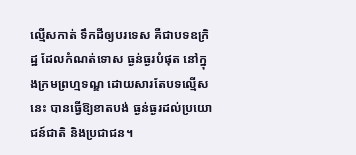ល្មើសកាត់ ទឹកដីឲ្យបរទេស គឺជាបទឧក្រិដ្ឋ ដែលកំណត់ទោស ធ្ងន់ធ្ងរបំផុត នៅក្នុងក្រមព្រហ្មទណ្ឌ ដោយសារតែបទល្មើសនេះ បានធ្វើឱ្យខាតបង់ ធ្ងន់ធ្ងរដល់ប្រយោជន៍ជាតិ និងប្រជាជន។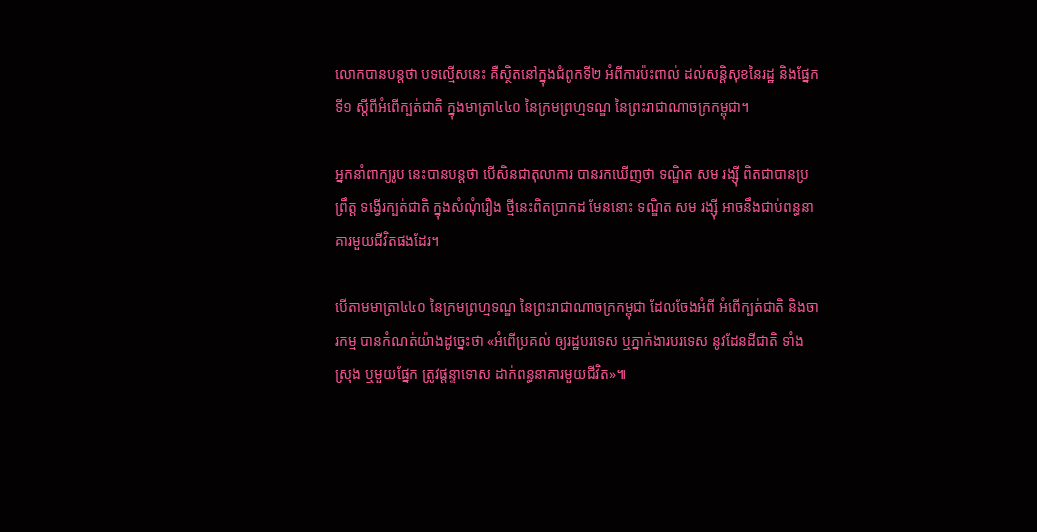លោកបានបន្តថា បទល្មើសនេះ គឺស្ថិតនៅក្នុងជំពូកទី២ អំពីការប៉ះពាល់ ដល់សន្តិសុខនៃរដ្ឋ និងផ្នែកទី១ ស្តីពីអំពើក្បត់ជាតិ ក្នុងមាត្រា៤៤០ នៃក្រមព្រហ្មទណ្ឌ នៃព្រះរាជាណាចក្រកម្ពុជា។

អ្នកនាំពាក្យរូប នេះបានបន្តថា បើសិនជាតុលាការ បានរកឃើញថា ទណ្ឌិត សម រង្ស៊ី ពិតជាបានប្រព្រឹត្ត ទង្វើរក្បត់ជាតិ ក្នុងសំណុំរឿង ថ្មីនេះពិតប្រាកដ មែននោះ ទណ្ឌិត សម រង្ស៊ី អាចនឹងជាប់ពន្ធនា គារមួយជីវិតផងដែរ។

បើតាមមាត្រា៤៤០ នៃក្រមព្រហ្មទណ្ឌ នៃព្រះរាជាណាចក្រកម្ពុជា ដែលចែងអំពី អំពើក្បត់ជាតិ និងចារកម្ម បានកំណត់យ៉ាងដូច្នេះថា «អំពើប្រគល់ ឲ្យរដ្ឋបរទេស ឬភ្នាក់ងារបរទេស នូវដែនដីជាតិ ទាំងស្រុង ឬមួយផ្នែក ត្រូវផ្តន្ទាទោស ដាក់ពន្ធនាគារមួយជីវិត»៕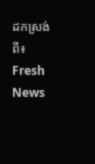ដកស្រង់ពី៖  Fresh News